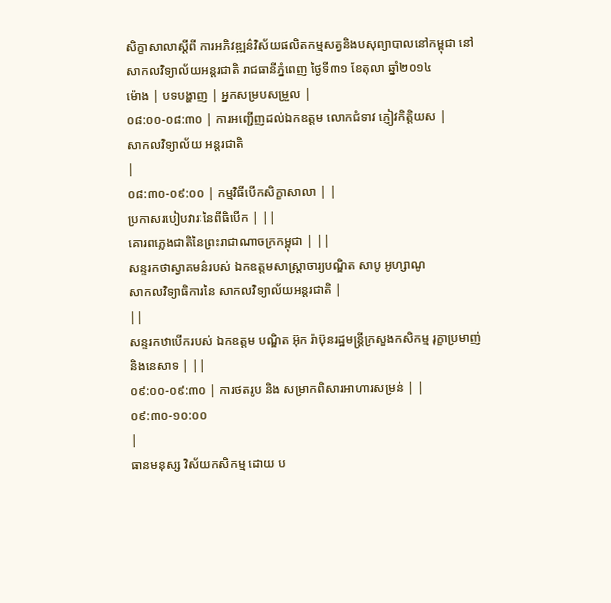សិក្ខាសាលាស្តីពី ការអភិវឌ្ឍន៌វិស័យផលិតកម្មសត្វនិងបសុព្យាបាលនៅកម្ពុជា នៅសាកលវិទ្យាល័យអន្តរជាតិ រាជធានីភ្នំពេញ ថ្ងៃទី៣១ ខែតុលា ឆ្នាំ២០១៤
ម៉ោង | បទបង្ហាញ | អ្នកសម្របសម្រួល |
០៨:០០-០៨:៣០ | ការអញ្ជើញដល់ឯកឧត្តម លោកជំទាវ ភ្ញៀវកិត្តិយស |
សាកលវិទ្យាល័យ អន្តរជាតិ
|
០៨:៣០-០៩:០០ | កម្មវិធីបើកសិក្ខាសាលា | |
ប្រកាសរបៀបវារៈនៃពីធិបើក | ||
គោរពភ្លេងជាតិនៃព្រះរាជាណាចក្រកម្ពុជា | ||
សន្ទរកថាស្វាគមន៌របស់ ឯកឧត្តមសាស្រ្តាចារ្យបណ្ឌិត សាបូ អូហ្សាណូ
សាកលវិទ្យាធិការនៃ សាកលវិទ្យាល័យអន្តរជាតិ |
||
សន្ទរកឋាបើករបស់ ឯកឧត្តម បណ្ឌិត អ៊ុក រ៉ាប៊ុនរដ្ឋមន្រ្តីក្រសួងកសិកម្ម រុក្ខាប្រមាញ់ និងនេសាទ | ||
០៩:០០-០៩:៣០ | ការថតរូប និង សម្រាកពិសារអាហារសម្រន់ | |
០៩:៣០-១០:០០
|
ធានមនុស្ស វិស័យកសិកម្ម ដោយ ប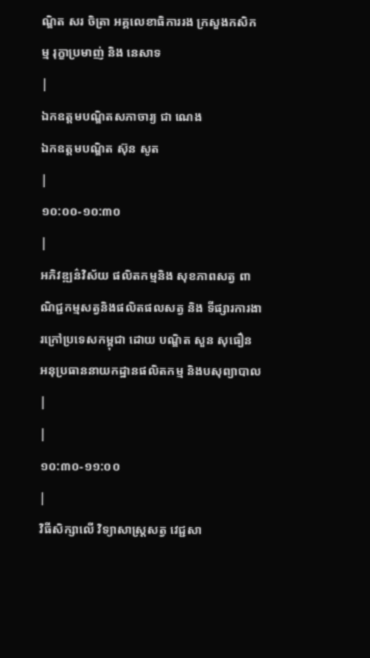ណ្ឌិត សរ ចិត្រា អគ្គលេខាធិការរង ក្រសួងកសិកម្ម រុក្ខាប្រមាញ់ និង នេសាទ
|
ឯកឧត្តមបណ្ឌិតសភាចារ្យ ជា ណេង
ឯកឧត្តមបណ្ឌិត ស៊ុន សូត
|
១០:០០-១០:៣០
|
អភិវឌ្ឍន៌វិស័យ ផលិតកម្មនិង សុខភាពសត្វ ពាណិជ្ជកម្មសត្វនិងផលិតផលសត្វ និង ទីផ្សារការងារក្រៅប្រទេសកម្ពុជា ដោយ បណ្ឌិត សួន សុធឿន អនុប្រធាននាយកដ្ឋានផលិតកម្ម និងបសុព្យាបាល
|
|
១០:៣០-១១:០០
|
វិធីសិក្សាលើ វិទ្យាសាស្រ្តសត្វ វេជ្ជសា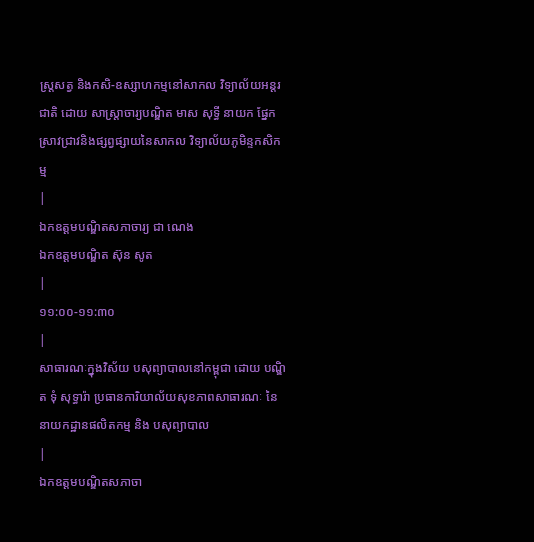ស្រ្តសត្វ និងកសិ-ឧស្សាហកម្មនៅសាកល វិទ្យាល័យអន្តរជាតិ ដោយ សាស្ត្រាចារ្យបណ្ឌិត មាស សុទ្ធី នាយក ផ្នែកស្រាវជ្រាវនិងផ្សព្វផ្សាយនៃសាកល វិទ្យាល័យភូមិន្ទកសិកម្ម
|
ឯកឧត្តមបណ្ឌិតសភាចារ្យ ជា ណេង
ឯកឧត្តមបណ្ឌិត ស៊ុន សូត
|
១១:០០-១១:៣០
|
សាធារណៈក្នុងវិស័យ បសុព្យាបាលនៅកម្ពុជា ដោយ បណ្ឌិត ទុំ សុទ្ធារ៉ា ប្រធានការិយាល័យសុខភាពសាធារណៈ នៃនាយកដ្ឋានផលិតកម្ម និង បសុព្យាបាល
|
ឯកឧត្តមបណ្ឌិតសភាចា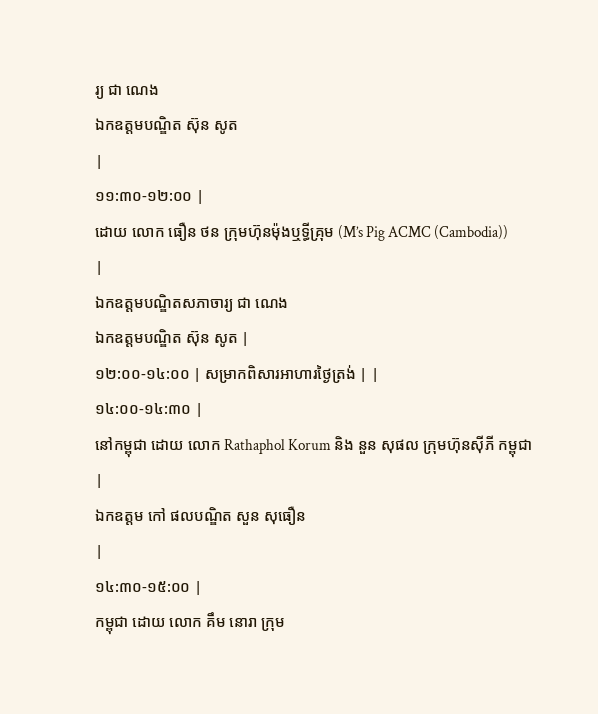រ្យ ជា ណេង
ឯកឧត្តមបណ្ឌិត ស៊ុន សូត
|
១១:៣០-១២:០០ |
ដោយ លោក ធឿន ថន ក្រុមហ៊ុនម៉ុងឬទ្ធីគ្រុម (M’s Pig ACMC (Cambodia))
|
ឯកឧត្តមបណ្ឌិតសភាចារ្យ ជា ណេង
ឯកឧត្តមបណ្ឌិត ស៊ុន សូត |
១២:០០-១៤:០០ | សម្រាកពិសារអាហារថ្ងៃត្រង់ | |
១៤:០០-១៤:៣០ |
នៅកម្ពុជា ដោយ លោក Rathaphol Korum និង នួន សុផល ក្រុមហ៊ុនស៊ីភី កម្ពុជា
|
ឯកឧត្តម កៅ ផលបណ្ឌិត សួន សុធឿន
|
១៤:៣០-១៥:០០ |
កម្ពុជា ដោយ លោក គឹម នោរា ក្រុម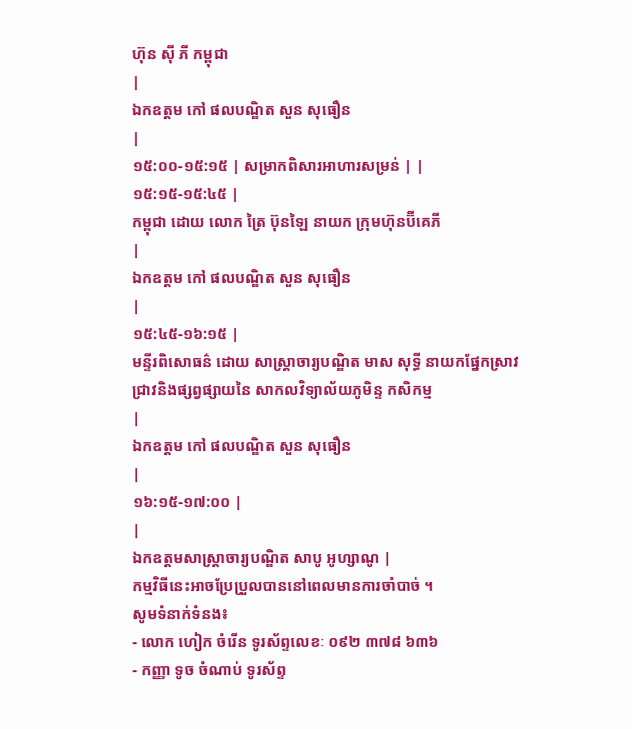ហ៊ុន ស៊ី ភី កម្ពុជា
|
ឯកឧត្តម កៅ ផលបណ្ឌិត សួន សុធឿន
|
១៥:០០-១៥:១៥ | សម្រាកពិសារអាហារសម្រន់ | |
១៥:១៥-១៥:៤៥ |
កម្ពុជា ដោយ លោក ត្រៃ ប៊ុនឡៃ នាយក ក្រុមហ៊ុនប៊ីគេភី
|
ឯកឧត្តម កៅ ផលបណ្ឌិត សួន សុធឿន
|
១៥:៤៥-១៦:១៥ |
មន្ទីរពិសោធន៌ ដោយ សាស្ត្រាចារ្យបណ្ឌិត មាស សុទ្ធី នាយកផ្នែកស្រាវជ្រាវនិងផ្សព្វផ្សាយនៃ សាកលវិទ្យាល័យភូមិន្ទ កសិកម្ម
|
ឯកឧត្តម កៅ ផលបណ្ឌិត សួន សុធឿន
|
១៦:១៥-១៧:០០ |
|
ឯកឧត្តមសាស្រ្តាចារ្យបណ្ឌិត សាបូ អូហ្សាណូ |
កម្មវិធីនេះអាចប្រែប្រួលបាននៅពេលមានការចាំបាច់ ។
សូមទំនាក់ទំនង៖
- លោក ហៀក ចំរើន ទូរស័ព្ទលេខៈ ០៩២ ៣៧៨ ៦៣៦
- កញ្ញា ទូច ចំណាប់ ទូរស័ព្ទ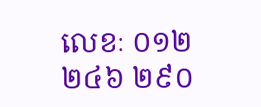លេខៈ ០១២ ២៤៦ ២៩០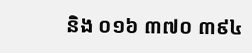និង ០១៦ ៣៧០ ៣៩៤